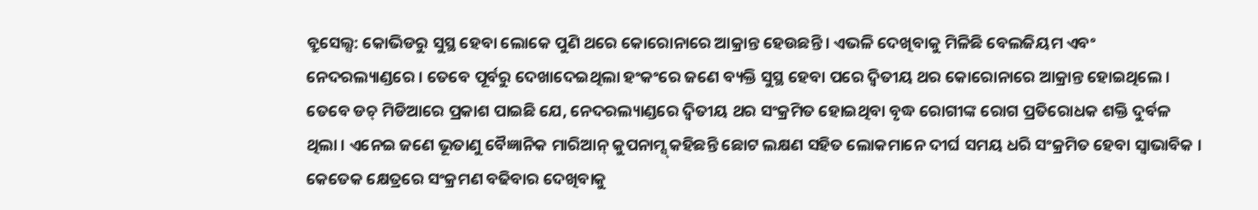ବ୍ରୁସେଲ୍ସ: କୋଭିଡରୁ ସୁସ୍ଥ ହେବା ଲୋକେ ପୁଣି ଥରେ କୋରୋନାରେ ଆକ୍ରାନ୍ତ ହେଉଛନ୍ତି । ଏଭଳି ଦେଖିବାକୁ ମିଳିଛି ବେଲଜିୟମ ଏବଂ ନେଦରଲ୍ୟାଣ୍ଡରେ । ତେବେ ପୂର୍ବରୁ ଦେଖାଦେଇଥିଲା ହଂକଂରେ ଜଣେ ବ୍ୟକ୍ତି ସୁସ୍ଥ ହେବା ପରେ ଦ୍ୱିତୀୟ ଥର କୋରୋନାରେ ଆକ୍ରାନ୍ତ ହୋଇଥିଲେ ।
ତେବେ ଡଚ୍ ମିଡିଆରେ ପ୍ରକାଶ ପାଇଛି ଯେ, ନେଦରଲ୍ୟାଣ୍ଡରେ ଦ୍ୱିତୀୟ ଥର ସଂକ୍ରମିତ ହୋଇଥିବା ବୃଦ୍ଧ ରୋଗୀଙ୍କ ରୋଗ ପ୍ରତିରୋଧକ ଶକ୍ତି ଦୁର୍ବଳ ଥିଲା । ଏନେଇ ଜଣେ ଭୂତାଣୁ ବୈଜ୍ଞାନିକ ମାରିଆନ୍ କୁପନାମ୍ସ୍ କହିଛନ୍ତି ଛୋଟ ଲକ୍ଷଣ ସହିତ ଲୋକମାନେ ଦୀର୍ଘ ସମୟ ଧରି ସଂକ୍ରମିତ ହେବା ସ୍ୱାଭାବିକ । କେତେକ କ୍ଷେତ୍ରରେ ସଂକ୍ରମଣ ବଢିବାର ଦେଖିବାକୁ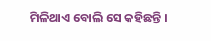ମିଳିଥାଏ ବୋଲି ସେ କହିଛନ୍ତି ।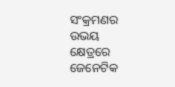ସଂକ୍ରମଣର ଉଭୟ କ୍ଷେତ୍ରରେ ଜେନେଟିକ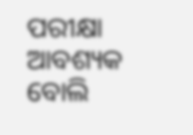ପରୀକ୍ଷା ଆବଶ୍ୟକ ବୋଲି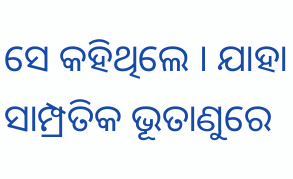ସେ କହିଥିଲେ । ଯାହା ସାମ୍ପ୍ରତିକ ଭୂତାଣୁରେ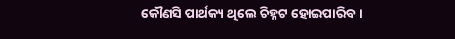କୌଣସି ପାର୍ଥକ୍ୟ ଥିଲେ ଚିହ୍ନଟ ହୋଇପାରିବ ।